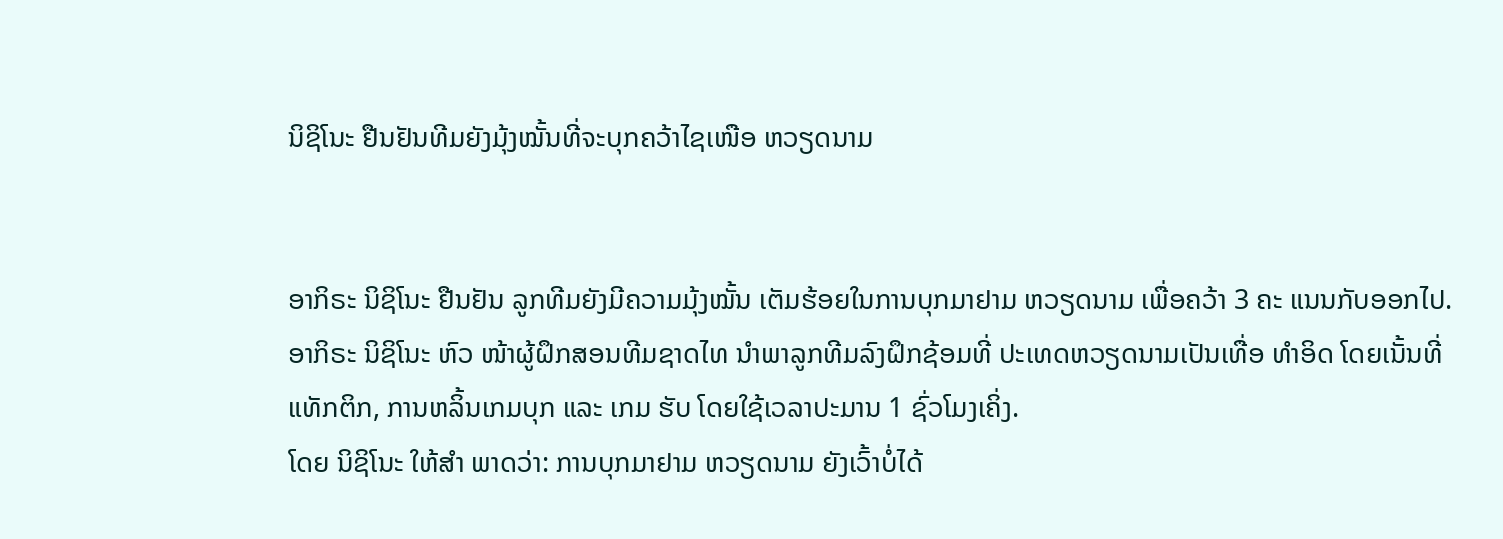ນິຊິໂນະ ຢືນຢັນທີມຍັງມຸ້ງໝັ້ນທີ່ຈະບຸກຄວ້າໄຊເໜືອ ຫວຽດນາມ


ອາກິຣະ ນິຊິໂນະ ຢືນຢັນ ລູກທີມຍັງມີຄວາມມຸ້ງໝັ້ນ ເຕັມຮ້ອຍໃນການບຸກມາຢາມ ຫວຽດນາມ ເພື່ອຄວ້າ 3 ຄະ ແນນກັບອອກໄປ.
ອາກິຣະ ນິຊິໂນະ ຫົວ ໜ້າຜູ້ຝຶກສອນທີມຊາດໄທ ນຳພາລູກທີມລົງຝຶກຊ້ອມທີ່ ປະເທດຫວຽດນາມເປັນເທື່ອ ທຳອິດ ໂດຍເນັ້ນທີ່ແທັກຕິກ, ການຫລິ້ນເກມບຸກ ແລະ ເກມ ຮັບ ໂດຍໃຊ້ເວລາປະມານ 1 ຊົ່ວໂມງເຄິ່ງ.
ໂດຍ ນິຊິໂນະ ໃຫ້ສຳ ພາດວ່າ: ການບຸກມາຢາມ ຫວຽດນາມ ຍັງເວົ້າບໍ່ໄດ້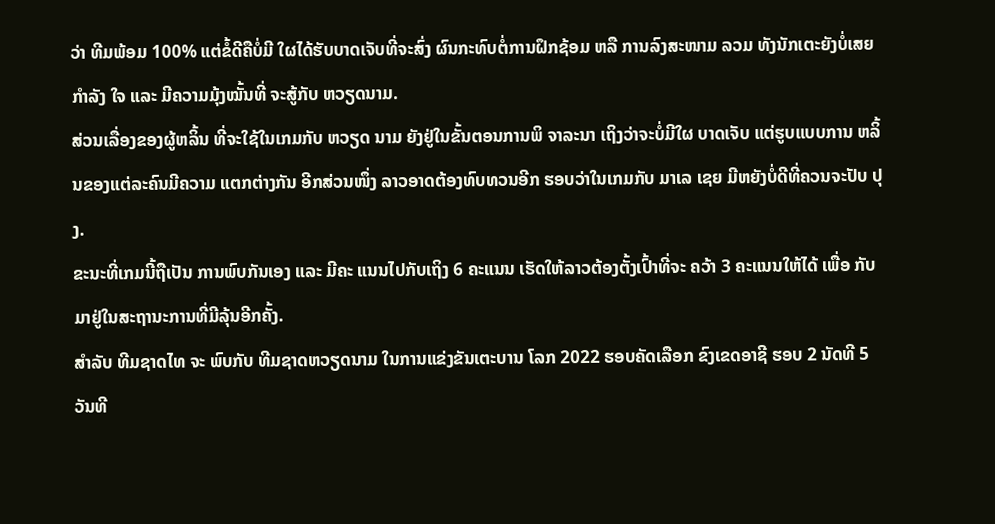ວ່າ ທີມພ້ອມ 100% ແຕ່ຂໍ້ດີຄືບໍ່ມີ ໃຜໄດ້ຮັບບາດເຈັບທີ່ຈະສົ່ງ ຜົນກະທົບຕໍ່ການຝຶກຊ້ອມ ຫລື ການລົງສະໜາມ ລວມ ທັງນັກເຕະຍັງບໍ່ເສຍກຳລັງ ໃຈ ແລະ ມີຄວາມມຸ້ງໝັ້ນທີ່ ຈະສູ້ກັບ ຫວຽດນາມ.
ສ່ວນເລື່ອງຂອງຜູ້ຫລິ້ນ ທີ່ຈະໃຊ້ໃນເກມກັບ ຫວຽດ ນາມ ຍັງຢູ່ໃນຂັ້ນຕອນການພິ ຈາລະນາ ເຖິງວ່າຈະບໍ່ມີໃຜ ບາດເຈັບ ແຕ່ຮູບແບບການ ຫລິ້ນຂອງແຕ່ລະຄົນມີຄວາມ ແຕກຕ່າງກັນ ອີກສ່ວນໜຶ່ງ ລາວອາດຕ້ອງທົບທວນອີກ ຮອບວ່າໃນເກມກັບ ມາເລ ເຊຍ ມີຫຍັງບໍ່ດີທີ່ຄວນຈະປັບ ປຸງ.
ຂະນະທີ່ເກມນີ້ຖືເປັນ ການພົບກັນເອງ ແລະ ມີຄະ ແນນໄປກັບເຖິງ 6 ຄະແນນ ເຮັດໃຫ້ລາວຕ້ອງຕັ້ງເປົ້າທີ່ຈະ ຄວ້າ 3 ຄະແນນໃຫ້ໄດ້ ເພື່ອ ກັບມາຢູ່ໃນສະຖານະການທີ່ມີລຸ້ນອີກຄັ້ງ.
ສຳລັບ ທີມຊາດໄທ ຈະ ພົບກັບ ທີມຊາດຫວຽດນາມ ໃນການແຂ່ງຂັນເຕະບານ ໂລກ 2022 ຮອບຄັດເລືອກ ຂົງເຂດອາຊີ ຮອບ 2 ນັດທີ 5 ວັນທີ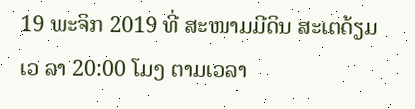19 ພະຈິກ 2019 ທີ່ ສະໜາມມີດິນ ສະເຕດ້ຽມ ເວ ລາ 20:00 ໂມງ ຕາມເວລາ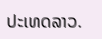ປະເທດລາວ.